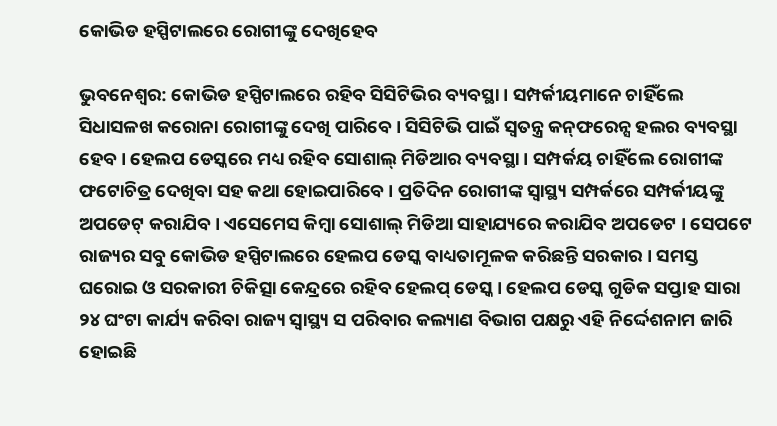କୋଭିଡ ହସ୍ପିଟାଲରେ ରୋଗୀଙ୍କୁ ଦେଖିହେବ

ଭୁବନେଶ୍ୱର: କୋଭିଡ ହସ୍ପିଟାଲରେ ରହିବ ସିସିଟିଭିର ବ୍ୟବସ୍ଥା । ସମ୍ପର୍କୀୟମାନେ ଚାହିଁଲେ ସିଧାସଳଖ କରୋନା ରୋଗୀଙ୍କୁ ଦେଖି ପାରିବେ । ସିସିଟିଭି ପାଇଁ ସ୍ୱତନ୍ତ୍ର କନ୍‌ଫରେନ୍ସ ହଲର ବ୍ୟବସ୍ଥା ହେବ । ହେଲପ ଡେସ୍କରେ ମଧ୍ୟ ରହିବ ସୋଶାଲ୍ ମିଡିଆର ବ୍ୟବସ୍ଥା । ସମ୍ପର୍କୟ ଚାହିଁଲେ ରୋଗୀଙ୍କ ଫଟୋଚିତ୍ର ଦେଖିବା ସହ କଥା ହୋଇପାରିବେ । ପ୍ରତିଦିନ ରୋଗୀଙ୍କ ସ୍ୱାସ୍ଥ୍ୟ ସମ୍ପର୍କରେ ସମ୍ପର୍କୀୟଙ୍କୁ ଅପଡେଟ୍ କରାଯିବ । ଏସେମେସ କିମ୍ବା ସୋଶାଲ୍ ମିଡିଆ ସାହାଯ୍ୟରେ କରାଯିବ ଅପଡେଟ । ସେପଟେ ରାଜ୍ୟର ସବୁ କୋଭିଡ ହସ୍ପିଟାଲରେ ହେଲପ ଡେସ୍କ ବାଧ୍ୟତାମୂଳକ କରିଛନ୍ତି ସରକାର । ସମସ୍ତ ଘରୋଇ ଓ ସରକାରୀ ଚିକିତ୍ସା କେନ୍ଦ୍ରରେ ରହିବ ହେଲପ୍ ଡେସ୍କ । ହେଲପ ଡେସ୍କ ଗୁଡିକ ସପ୍ତାହ ସାରା ୨୪ ଘଂଟା କାର୍ଯ୍ୟ କରିବା ରାଜ୍ୟ ସ୍ୱାସ୍ଥ୍ୟ ସ ପରିବାର କଲ୍ୟାଣ ବିଭାଗ ପକ୍ଷରୁ ଏହି ନିର୍ଦ୍ଦେଶନାମ ଜାରି ହୋଇଛି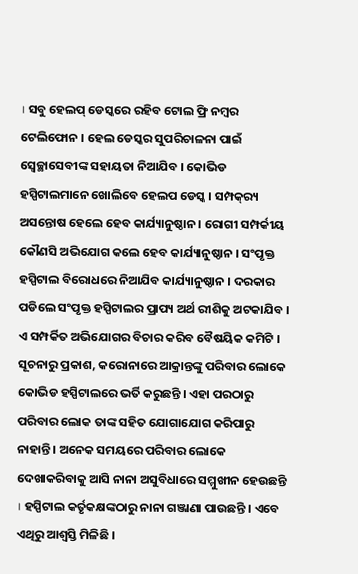। ସବୁ ହେଲପ୍ ଡେସ୍କରେ ରହିବ ଟୋଲ ଫ୍ରି ନମ୍ବର ଟେଲିଫୋନ । ହେଲ ଡେସ୍କର ସୁପରିଚାଳନା ପାଇଁ ସ୍ୱେଚ୍ଛାସେବୀଙ୍କ ସହାୟତା ନିଆଯିବ । କୋଭିଡ ହସ୍ପିଟାଲମାନେ ଖୋଲିବେ ହେଲପ ଡେସ୍କ । ସମ୍ପକ୍‌ର‌୍ୟ ଅସନ୍ତୋଷ ହେଲେ ହେବ କାର୍ଯ୍ୟାନୁଷ୍ଠାନ । ରୋଗୀ ସମ୍ପର୍କୀୟ କୌଣସି ଅଭିଯୋଗ କଲେ ହେବ କାର୍ଯ୍ୟାନୁଷ୍ଠାନ । ସଂପୃକ୍ତ ହସ୍ପିଟାଲ ବିରୋଧରେ ନିଆଯିବ କାର୍ଯ୍ୟାନୁଷ୍ଠାନ । ଦରକାର ପଡିଲେ ସଂପୃକ୍ତ ହସ୍ପିଟାଲର ପ୍ରାପ୍ୟ ଅର୍ଥ ରୀଶିକୁ ଅଟକାଯିବ । ଏ ସମ୍ପର୍କିତ ଅଭିଯୋଗର ବିଚାର କରିବ ବୈଷୟିକ କମିଟି । ସୂଚନାରୁ ପ୍ରକାଶ, କରୋନାରେ ଆକ୍ରାନ୍ତଙ୍କୁ ପରିବାର ଲୋକେ କୋଭିଡ ହସ୍ପିଟାଲରେ ଭର୍ତି କରୁଛନ୍ତି । ଏହା ପରଠାରୁ ପରିବାର ଲୋକ ତାଙ୍କ ସହିତ ଯୋଗାଯୋଗ କରିପାରୁ ନାହାନ୍ତି । ଅନେକ ସମୟରେ ପରିବାର ଲୋକେ ଦେଖାକରିବାକୁ ଆସି ନାନା ଅସୁବିଧାରେ ସମ୍ମୁଖୀନ ହେଉଛନ୍ତି । ହସ୍ପିଟାଲ କର୍ତୃକକ୍ଷଙ୍କଠାରୁ ନାନା ଗଞ୍ଜାଣା ପାଉଛନ୍ତି । ଏବେ ଏଥିରୁ ଆଶ୍ୱସ୍ତି ମିଳିଛି ।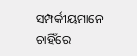ସମ୍ପର୍କୀୟମାନେ ଚାହିଁରେ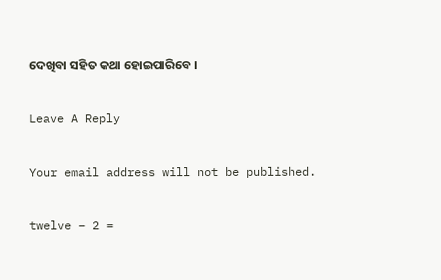ଦେଖିବା ସହିତ କଥା ହୋଇପାରିବେ ।

Leave A Reply

Your email address will not be published.

twelve − 2 =